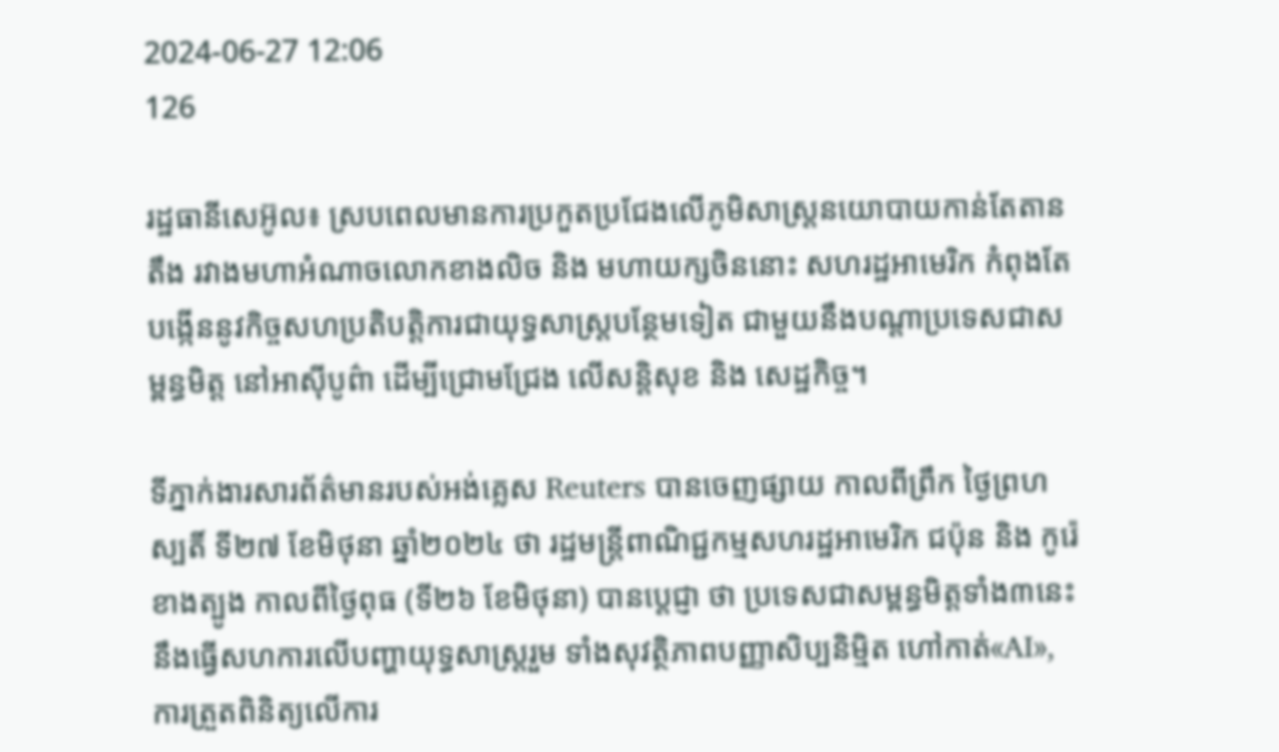2024-06-27 12:06
126

រដ្ឋធានីសេអ៊ូល៖ ស្របពេលមានការប្រកួតប្រជែងលើភូមិសាស្រ្ដនយោបាយកាន់តែតានតឹង រវាងមហាអំណាចលោកខាងលិច និង មហាយក្សចិននោះ សហរដ្ឋអាមេរិក កំពុងតែបង្កើននូវកិច្ចសហប្រតិបត្ដិការជាយុទ្ធសាស្រ្ដបន្ថែមទៀត ជាមួយនឹងបណ្ដាប្រទេសជាសម្ពន្ធមិត្ត នៅអាស៊ីបូព៌ា ដើម្បីជ្រោមជ្រែង លើសន្ដិសុខ និង សេដ្ឋកិច្ច។

ទីភ្នាក់ងារសារព័ត៌មានរបស់អង់គ្លេស Reuters បានចេញផ្សាយ កាលពីព្រឹក ថ្ងៃព្រហស្បតិ៍ ទី២៧ ខែមិថុនា ឆ្នាំ២០២៤ ថា រដ្ឋមន្ត្រីពាណិជ្ជកម្មសហរដ្ឋអាមេរិក ជប៉ុន និង កូរ៉េខាងត្បូង កាលពីថ្ងៃពុធ (ទី២៦ ខែមិថុនា) បានប្ដេជ្ញា ថា ប្រទេសជាសម្ពន្ធមិត្តទាំង៣នេះ នឹងធ្វើសហការលើបញ្ហាយុទ្ធសាស្ត្ររួម ទាំងសុវត្ថិភាពបញ្ញាសិប្បនិម្មិត ហៅកាត់«AI», ការត្រួតពិនិត្យលើការ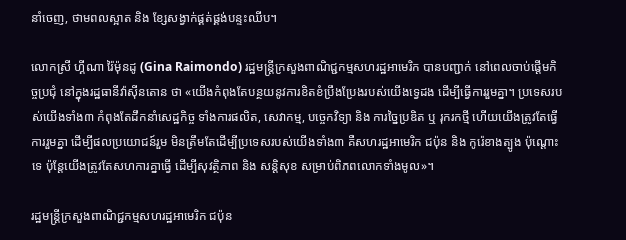នាំចេញ, ថាមពលស្អាត និង ខ្សែសង្វាក់ផ្គត់ផ្គង់បន្ទះឈីប។

លោកស្រី ហ្គីណា រ៉ៃម៉ុនដូ (Gina Raimondo) រដ្ឋមន្ត្រីក្រសួងពាណិជ្ជកម្មសហរដ្ឋអាមេរិក បានបញ្ជាក់ នៅពេលចាប់ផ្តើមកិច្ចប្រជុំ នៅក្នុងរដ្ឋធានីវ៉ាស៊ីនតោន ថា «យើងកំពុងតែបន្ថយនូវការខិតខំប្រឹងប្រែងរបស់យើងទ្វេដង ដើម្បីធ្វើការរួមគ្នា។ ប្រទេសរបស់យើងទាំង៣ កំពុងតែដឹកនាំសេដ្ឋកិច្ច ទាំងការផលិត, សេវាកម្ម, បច្ចេកវិទ្យា និង ការច្នៃប្រឌិត ឬ រុករកថ្មី ហើយយើងត្រូវតែធ្វើការរួមគ្នា ដើម្បីផលប្រយោជន៍រួម មិនត្រឹមតែដើម្បីប្រទេសរបស់យើងទាំង៣ គឺសហរដ្ឋអាមេរិក ជប៉ុន និង កូរ៉េខាងត្បូង ប៉ុណ្ដោះទេ ប៉ុន្ដែយើងត្រូវតែសហការគ្នាធ្វើ ដើម្បីសុវត្ថិភាព និង សន្ដិសុខ សម្រាប់ពិភពលោកទាំងមូល»។

រដ្ឋមន្រ្ដីក្រសួងពាណិជ្ជកម្មសហរដ្ឋអាមេរិក ជប៉ុន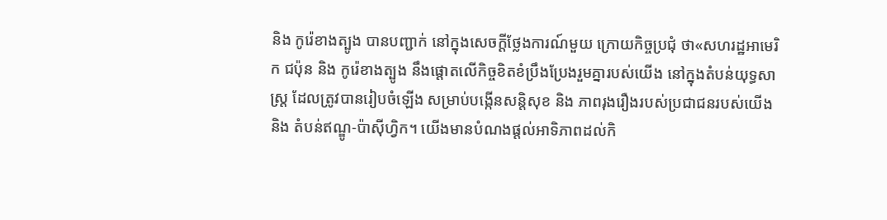និង កូរ៉េខាងត្បូង បានបញ្ជាក់ នៅក្នុងសេចក្ដីថ្លែងការណ៍មួយ ក្រោយកិច្ចប្រជុំ ថា«សហរដ្ឋអាមេរិក ជប៉ុន និង កូរ៉េខាងត្បូង នឹងផ្តោតលើកិច្ចខិតខំប្រឹងប្រែងរួមគ្នារបស់យើង នៅក្នុងតំបន់យុទ្ធសាស្ត្រ ដែលត្រូវបានរៀបចំឡើង សម្រាប់បង្កើនសន្តិសុខ និង ភាពរុងរឿងរបស់ប្រជាជនរបស់យើង និង តំបន់ឥណ្ឌូ-ប៉ាស៊ីហ្វិក។ យើងមានបំណងផ្តល់អាទិភាពដល់កិ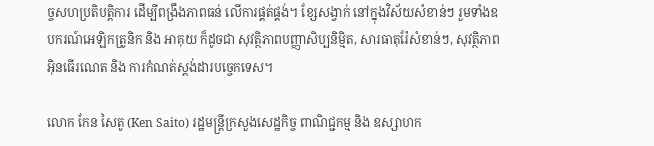ច្ចសហប្រតិបត្តិការ ដើម្បីពង្រឹងភាពធន់ លើការផ្គត់ផ្គង់។ ខ្សែសង្វាក់ នៅក្នុងវិស័យសំខាន់ៗ រួមទាំងឧបករណ៍អេឡិកត្រូនិក និង អាគុយ ក៏ដូចជា សុវត្ថិភាពបញ្ញាសិប្បនិម្មិត, សារធាតុរ៉ែសំខាន់ៗ, សុវត្ថិភាពអ៊ិនធើរណេត និង ការកំណត់ស្តង់ដារបច្ចេកទេស។

លោក កែន សៃតូ (Ken Saito) រដ្ឋមន្រ្ដីក្រសួងសេដ្ឋកិច្ច ពាណិជ្ជកម្ម និង ឧស្សាហក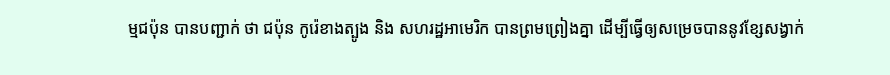ម្មជប៉ុន បានបញ្ជាក់ ថា ជប៉ុន កូរ៉េខាងត្បូង និង សហរដ្ឋអាមេរិក បានព្រមព្រៀងគ្នា ដើម្បីធ្វើឲ្យសម្រេចបាននូវខ្សែសង្វាក់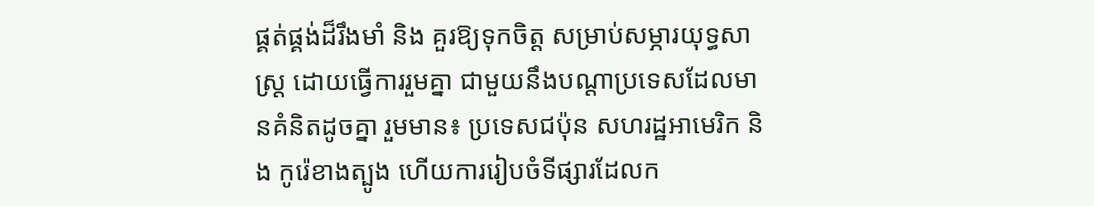ផ្គត់ផ្គង់ដ៏រឹងមាំ និង គួរឱ្យទុកចិត្ត សម្រាប់សម្ភារយុទ្ធសាស្ត្រ ដោយធ្វើការរួមគ្នា ជាមួយនឹងបណ្តាប្រទេសដែលមានគំនិតដូចគ្នា រួមមាន៖ ប្រទេសជប៉ុន សហរដ្ឋអាមេរិក និង កូរ៉េខាងត្បូង ហើយការរៀបចំទីផ្សារដែលក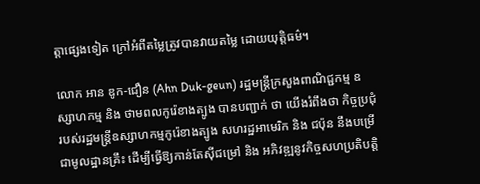ត្តាផ្សេងទៀត ក្រៅអំពីតម្លៃត្រូវបានវាយតម្លៃ ដោយយុត្តិធម៌។

លោក អាន ឌូក-ជឿន (Ahn Duk-geun) រដ្ឋមន្រ្ដីក្រសួងពាណិជ្ជកម្ម ឧស្សាហកម្ម និង ថាមពលកូរ៉េខាងត្បូង បានបញ្ជាក់ ថា យើងរំពឹងថា កិច្ចប្រជុំរបស់រដ្ឋមន្ត្រីឧស្សាហកម្មកូរ៉េខាងត្បូង សហរដ្ឋអាមេរិក និង ជប៉ុន នឹងបម្រើជាមូលដ្ឋានគ្រឹះ ដើម្បីធ្វើឱ្យកាន់តែស៊ីជម្រៅ និង អភិវឌ្ឍនូវកិច្ចសហប្រតិបត្តិ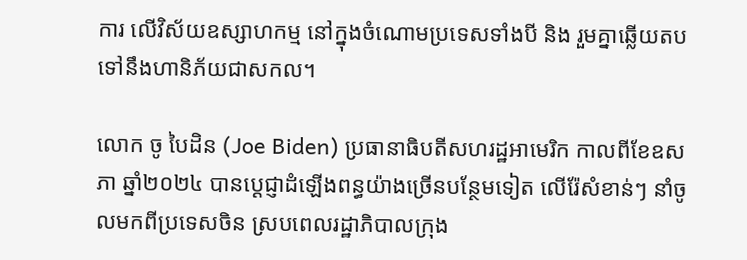ការ លើវិស័យឧស្សាហកម្ម នៅក្នុងចំណោមប្រទេសទាំងបី និង រួមគ្នាឆ្លើយតបទៅនឹងហានិភ័យជាសកល។

លោក ចូ បៃដិន (Joe Biden) ប្រធានាធិបតីសហរដ្ឋអាមេរិក កាលពីខែឧសភា ឆ្នាំ២០២៤ បានប្ដេជ្ញាដំឡើងពន្ធយ៉ាងច្រើនបន្ថែមទៀត លើរ៉ែសំខាន់ៗ នាំចូលមកពីប្រទេសចិន ស្របពេលរដ្ឋាភិបាលក្រុង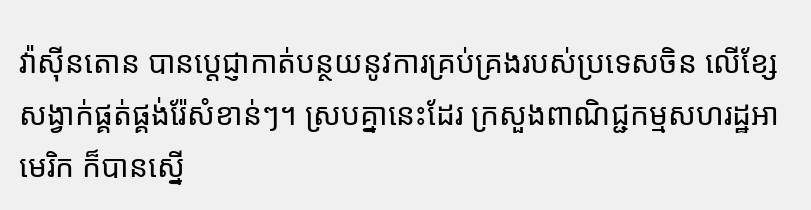វ៉ាស៊ីនតោន បានប្តេជ្ញាកាត់បន្ថយនូវការគ្រប់គ្រងរបស់ប្រទេសចិន លើខ្សែសង្វាក់ផ្គត់ផ្គង់រ៉ែសំខាន់ៗ។ ស្របគ្នានេះដែរ ក្រសួងពាណិជ្ជកម្មសហរដ្ឋអាមេរិក ក៏បានស្នើ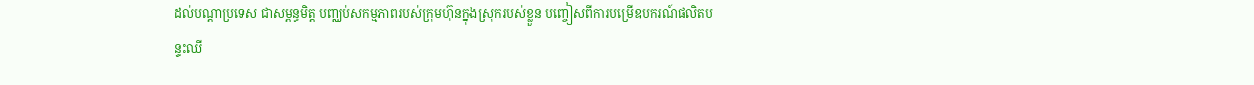ដល់បណ្ដាប្រទេស ជាសម្ពន្ធមិត្ត បញ្ឈប់សកម្មភាពរបស់ក្រុមហ៊ុនក្នុងស្រុករបស់ខ្លួន បញ្ចៀសពីការបម្រើឧបករណ៍ផលិតបន្ទះឈី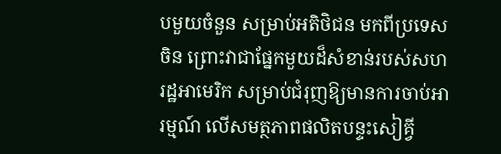បមួយចំនួន សម្រាប់អតិថិជន មកពីប្រទេសចិន ព្រោះវាជាផ្នែកមួយដ៏សំខាន់របស់សហរដ្ឋអាមេរិក សម្រាប់ជំរុញឱ្យមានការចាប់អារម្មណ៍ លើសមត្ថភាពផលិតបន្ទះសៀគ្វី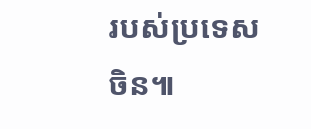របស់ប្រទេសចិន៕